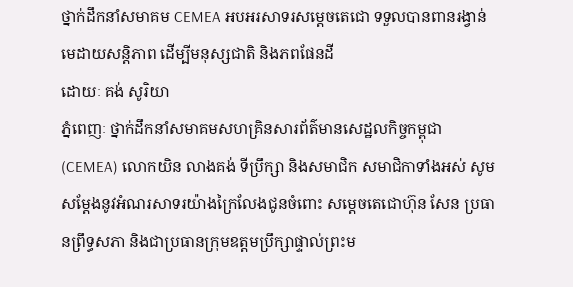ថ្នាក់ដឹកនាំសមាគម CEMEA អបអរសាទរសម្តេចតេជោ ទទួលបានពានរង្វាន់មេដាយសន្តិភាព ដើម្បីមនុស្សជាតិ និងភពផែនដី
ដោយៈ គង់ សូរិយា
ភ្នំពេញៈ ថ្នាក់ដឹកនាំសមាគមសហគ្រិនសារព័ត៌មានសេដ្ឋលកិច្ចកម្ពុជា(CEMEA) លោកយិន លាងគង់ ទីប្រឹក្សា និងសមាជិក សមាជិកាទាំងអស់ សូមសម្តែងនូវអំណរសាទរយ៉ាងក្រៃលែងជូនចំពោះ សម្តេចតេជោហ៊ុន សែន ប្រធានព្រឹទ្ធសភា និងជាប្រធានក្រុមឧត្តមប្រឹក្សាផ្ទាល់ព្រះម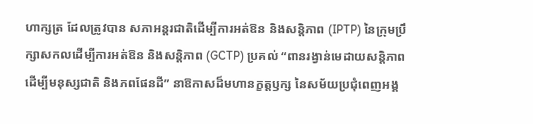ហាក្សត្រ ដែលត្រូវបាន សភាអន្តរជាតិដើម្បីការអត់ឱន និងសន្តិភាព (IPTP) នៃក្រុមប្រឹក្សាសកលដើម្បីការអត់ឱន និងសន្តិភាព (GCTP) ប្រគល់ “ពានរង្វាន់មេដាយសន្តិភាព ដើម្បីមនុស្សជាតិ និងភពផែនដី” នាឱកាសដ៏មហានក្ខត្តឫក្ស នៃសម័យប្រជុំពេញអង្គ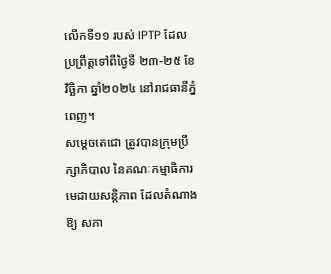លើកទី១១ របស់ IPTP ដែលប្រព្រឹត្តទៅពីថ្ងៃទី ២៣-២៥ ខែវិច្ឆិកា ឆ្នាំ២០២៤ នៅរាជធានីភ្នំពេញ។
សម្តេចតេជោ ត្រូវបានក្រុមប្រឹក្សាភិបាល នៃគណៈកម្មាធិការមេដាយសន្តិភាព ដែលតំណាងឱ្យ សភា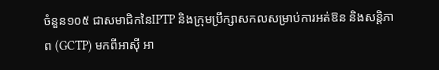ចំនួន១០៥ ជាសមាជិកនៃIPTP និងក្រុមប្រឹក្សាសកលសម្រាប់ការអត់ឱន និងសន្តិភាព (GCTP) មកពីអាស៊ី អា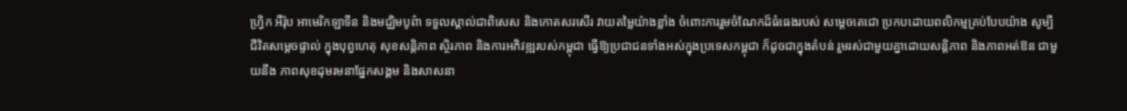ហ្វ្រិក អឺរ៉ុប អាមេរិកឡាទីន និងមជ្ឈិមបូព៌ា ទទួលស្គាល់ជាពិសេស និងកោតសរសើរ វាយតម្លៃយ៉ាងខ្លាំង ចំពោះការរួមចំណែកដ៏ធំធេងរបស់ សម្តេចតេជោ ប្រកបដោយពលិកម្មគ្រប់បែបយ៉ាង សូម្បីជីវិតសម្តេចផ្ទាល់ ក្នុងបុព្វហេតុ សុខសន្តិភាព ស្ថិរភាព និងការអភិវឌ្ឍរបស់កម្ពុជា ធ្វើឱ្យប្រជាជនទាំងអស់ក្នុងប្រទេសកម្ពុជា ក៏ដូចជាក្នុងតំបន់ រួមរស់ជាមួយគ្នាដោយសន្តិភាព និងភាពអត់ឱន ជាមួយនឹង ភាពសុខដុមរមនាផ្នែកសង្គម និងសាសនា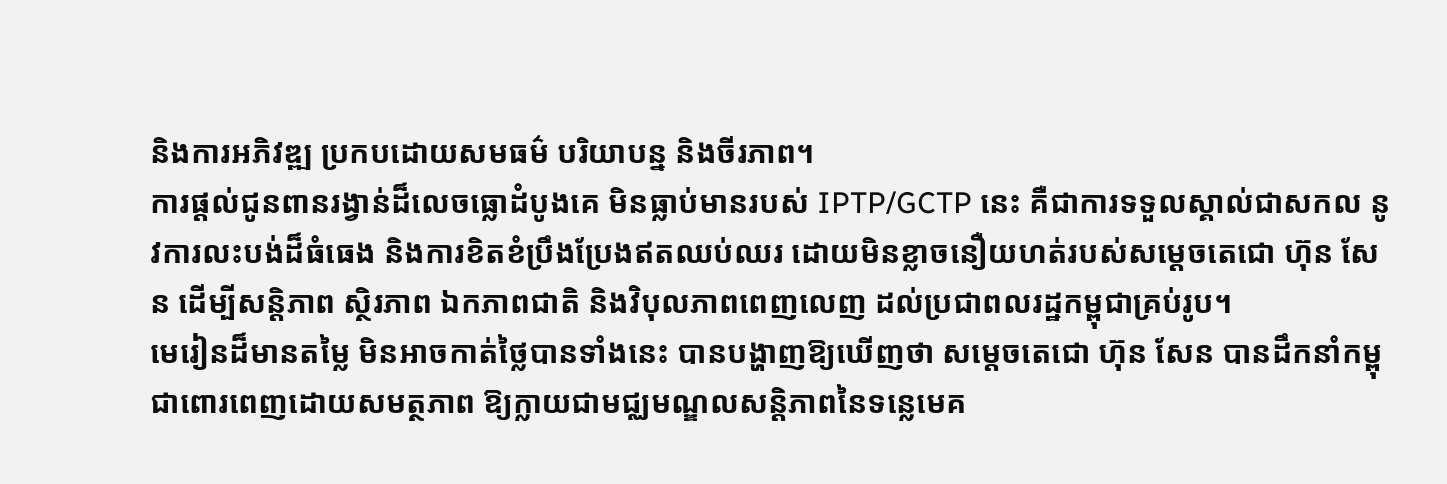និងការអភិវឌ្ឍ ប្រកបដោយសមធម៌ បរិយាបន្ន និងចីរភាព។
ការផ្តល់ជូនពានរង្វាន់ដ៏លេចធ្លោដំបូងគេ មិនធ្លាប់មានរបស់ IPTP/GCTP នេះ គឺជាការទទួលស្គាល់ជាសកល នូវការលះបង់ដ៏ធំធេង និងការខិតខំប្រឹងប្រែងឥតឈប់ឈរ ដោយមិនខ្លាចនឿយហត់របស់សម្តេចតេជោ ហ៊ុន សែន ដើម្បីសន្តិភាព ស្ថិរភាព ឯកភាពជាតិ និងវិបុលភាពពេញលេញ ដល់ប្រជាពលរដ្ឋកម្ពុជាគ្រប់រូប។
មេរៀនដ៏មានតម្លៃ មិនអាចកាត់ថ្លៃបានទាំងនេះ បានបង្ហាញឱ្យឃើញថា សម្តេចតេជោ ហ៊ុន សែន បានដឹកនាំកម្ពុជាពោរពេញដោយសមត្ថភាព ឱ្យក្លាយជាមជ្ឈមណ្ឌលសន្តិភាពនៃទន្លេមេគ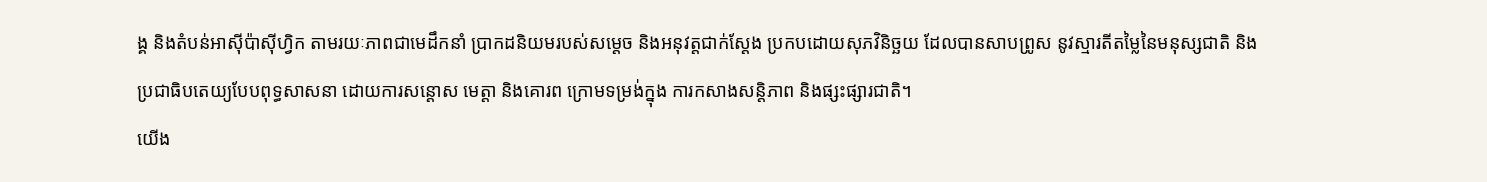ង្គ និងតំបន់អាស៊ីប៉ាស៊ីហ្វិក តាមរយៈភាពជាមេដឹកនាំ ប្រាកដនិយមរបស់សម្តេច និងអនុវត្តជាក់ស្ដែង ប្រកបដោយសុភវិនិច្ឆយ ដែលបានសាបព្រូស នូវស្មារតីតម្លៃនៃមនុស្សជាតិ និងប្រជាធិបតេយ្យបែបពុទ្ធសាសនា ដោយការសន្ដោស មេត្តា និងគោរព ក្រោមទម្រង់ក្នុង ការកសាងសន្តិភាព និងផ្សះផ្សារជាតិ។
យើង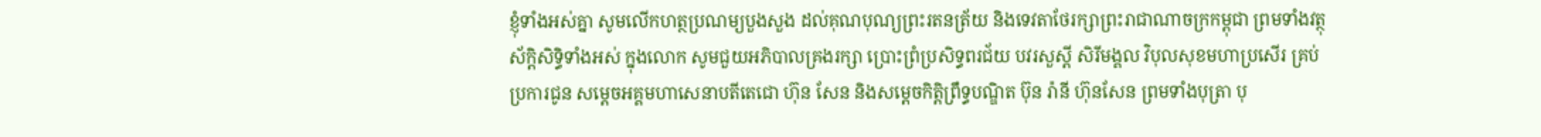ខ្ញុំទាំងអស់គ្នា សូមលើកហត្ថប្រណម្យបួងសួង ដល់គុណបុណ្យព្រះរតនត្រ័យ និងទេវតាថែរក្សាព្រះរាជាណាចក្រកម្ពុជា ព្រមទាំងវត្ថុស័ក្តិសិទ្ធិទាំងអស់ ក្នុងលោក សូមជួយអភិបាលគ្រងរក្សា ប្រោះព្រំប្រសិទ្ធពរជ័យ បវរសួស្តី សិរីមង្គល វិបុលសុខមហាប្រសើរ គ្រប់ប្រការជូន សម្តេចអគ្គមហាសេនាបតីតេជោ ហ៊ុន សែន និងសម្តេចកិត្តិព្រឹទ្ធបណ្ឌិត ប៊ុន រ៉ានី ហ៊ុនសែន ព្រមទាំងបុត្រា បុ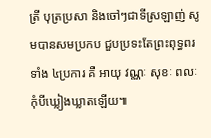ត្រី បុត្រប្រសា និងចៅៗជាទីស្រឡាញ់ សូមបានសមប្រកប ជួបប្រទះតែព្រះពុទ្ធពរទាំង ៤ប្រការ គឺ អាយុ វណ្ណៈ សុខៈ ពលៈ កុំបីឃ្លៀងឃ្លាតឡើយ៕